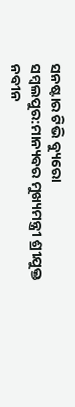ସନଷ୍ଟାର ଟିଭି ବ୍ୟୁରୋ
ସମ୍ବଲପୁର:ମାନ୍ୟବର ମୁଖ୍ୟମନ୍ତ୍ରୀ ଶ୍ରୀଯୁକ୍ତ ନବୀନ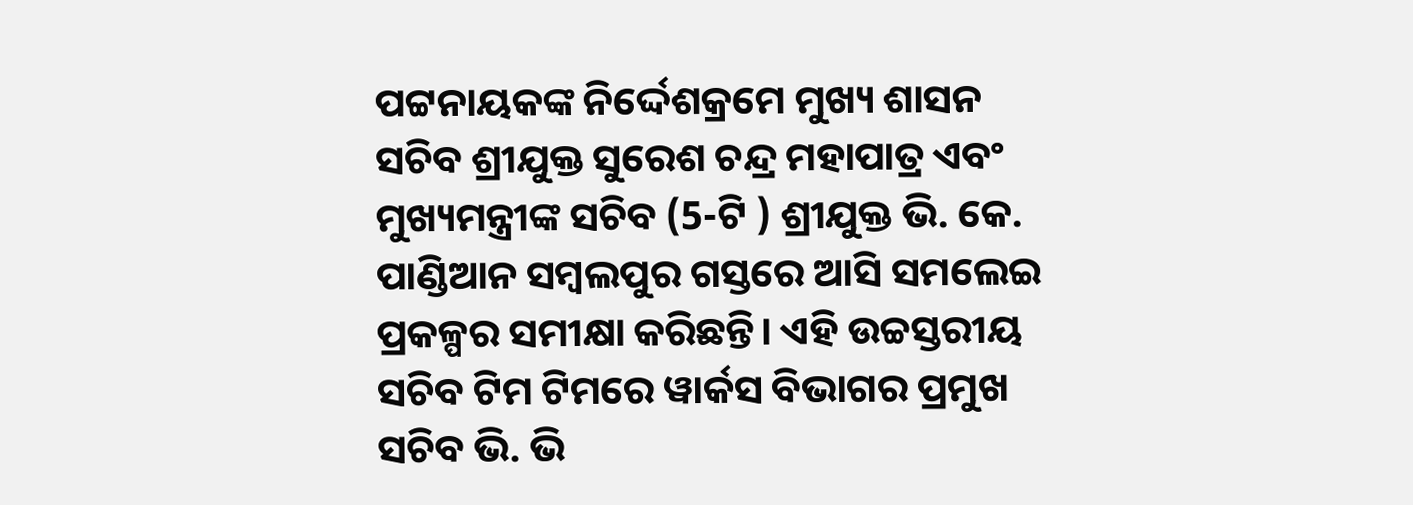ପଟ୍ଟନାୟକଙ୍କ ନିର୍ଦ୍ଦେଶକ୍ରମେ ମୁଖ୍ୟ ଶାସନ ସଚିବ ଶ୍ରୀଯୁକ୍ତ ସୁରେଶ ଚନ୍ଦ୍ର ମହାପାତ୍ର ଏବଂ ମୁଖ୍ୟମନ୍ତ୍ରୀଙ୍କ ସଚିବ (5-ଟି ) ଶ୍ରୀଯୁକ୍ତ ଭି. କେ. ପାଣ୍ଡିଆନ ସମ୍ବଲପୁର ଗସ୍ତରେ ଆସି ସମଲେଇ ପ୍ରକଳ୍ପର ସମୀକ୍ଷା କରିଛନ୍ତି। ଏହି ଉଚ୍ଚସ୍ତରୀୟ ସଚିବ ଟିମ ଟିମରେ ୱାର୍କସ ବିଭାଗର ପ୍ରମୁଖ ସଚିବ ଭି. ଭି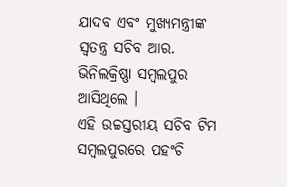ଯାଦବ ଏବଂ ମୁଖ୍ୟମନ୍ତ୍ରୀଙ୍କ ସ୍ୱତନ୍ତ୍ର ସଚିବ ଆର. ଭିନିଲକ୍ରିଷ୍ଣା ସମ୍ବଲପୁର ଆସିଥିଲେ ।
ଏହି ଉଚ୍ଚସ୍ତରୀୟ ସଚିବ ଟିମ ସମ୍ବଲପୁରରେ ପହଂଚି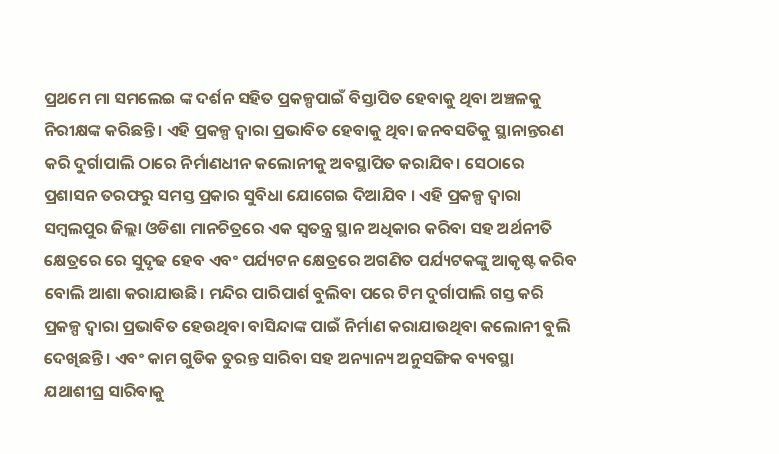ପ୍ରଥମେ ମା ସମଲେଇ ଙ୍କ ଦର୍ଶନ ସହିତ ପ୍ରକଳ୍ପପାଇଁ ବିସ୍ତାପିତ ହେବାକୁ ଥିବା ଅଞ୍ଚଳକୁ ନିରୀକ୍ଷଙ୍କ କରିଛନ୍ତି । ଏହି ପ୍ରକଳ୍ପ ଦ୍ୱାରା ପ୍ରଭାବିତ ହେବାକୁ ଥିବା ଜନବସତିକୁ ସ୍ଥାନାନ୍ତରଣ କରି ଦୁର୍ଗାପାଲି ଠାରେ ନିର୍ମାଣଧୀନ କଲୋନୀକୁ ଅବସ୍ଥାପିତ କରାଯିବ। ସେଠାରେ ପ୍ରଶାସନ ତରଫରୁ ସମସ୍ତ ପ୍ରକାର ସୁବିଧା ଯୋଗେଇ ଦିଆଯିବ । ଏହି ପ୍ରକଳ୍ପ ଦ୍ୱାରା ସମ୍ବଲପୁର ଜିଲ୍ଲା ଓଡିଶା ମାନଚିତ୍ରରେ ଏକ ସ୍ୱତନ୍ତ୍ର ସ୍ଥାନ ଅଧିକାର କରିବା ସହ ଅର୍ଥନୀତି କ୍ଷେତ୍ରରେ ରେ ସୁଦୃଢ ହେବ ଏବଂ ପର୍ଯ୍ୟଟନ କ୍ଷେତ୍ରରେ ଅଗଣିତ ପର୍ଯ୍ୟଟକଙ୍କୁ ଆକୃଷ୍ଟ କରିବ ବୋଲି ଆଶା କରାଯାଉଛି। ମନ୍ଦିର ପାରିପାର୍ଶ ବୁଲିବା ପରେ ଟିମ ଦୁର୍ଗାପାଲି ଗସ୍ତ କରି ପ୍ରକଳ୍ପ ଦ୍ୱାରା ପ୍ରଭାବିତ ହେଉଥିବା ବାସିନ୍ଦାଙ୍କ ପାଇଁ ନିର୍ମାଣ କରାଯାଉଥିବା କଲୋନୀ ବୁଲି ଦେଖିଛନ୍ତି । ଏବଂ କାମ ଗୁଡିକ ତୁରନ୍ତ ସାରିବା ସହ ଅନ୍ୟାନ୍ୟ ଅନୁସଙ୍ଗିକ ବ୍ୟବସ୍ଥା ଯଥାଶୀଘ୍ର ସାରିବାକୁ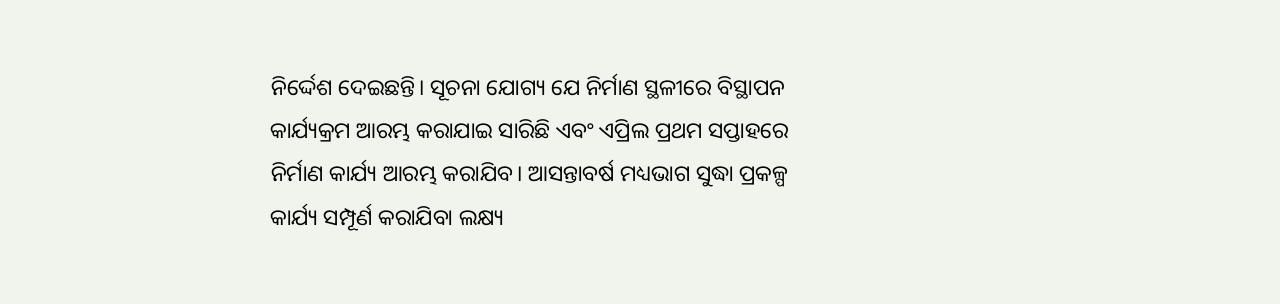ନିର୍ଦ୍ଦେଶ ଦେଇଛନ୍ତି। ସୂଚନା ଯୋଗ୍ୟ ଯେ ନିର୍ମାଣ ସ୍ଥଳୀରେ ବିସ୍ଥାପନ କାର୍ଯ୍ୟକ୍ରମ ଆରମ୍ଭ କରାଯାଇ ସାରିଛି ଏବଂ ଏପ୍ରିଲ ପ୍ରଥମ ସପ୍ତାହରେ ନିର୍ମାଣ କାର୍ଯ୍ୟ ଆରମ୍ଭ କରାଯିବ। ଆସନ୍ତାବର୍ଷ ମଧ୍ୟଭାଗ ସୁଦ୍ଧା ପ୍ରକଳ୍ପ କାର୍ଯ୍ୟ ସମ୍ପୂର୍ଣ କରାଯିବା ଲକ୍ଷ୍ୟ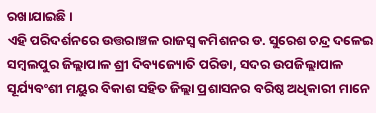ରଖାଯାଇଛି ।
ଏହି ପରିଦର୍ଶନରେ ଉତ୍ତରାଞ୍ଚଳ ରାଜସ୍ୱ କମିଶନର ଡ. ସୁରେଶ ଚନ୍ଦ୍ର ଦଳେଇ ସମ୍ବଲପୁର ଜିଲ୍ଲାପାଳ ଶ୍ରୀ ଦିବ୍ୟଜ୍ୟୋତି ପରିଡା, ସଦର ଉପଜିଲ୍ଲାପାଳ ସୂର୍ଯ୍ୟବଂଶୀ ମୟୁର ବିକାଶ ସହିତ ଜିଲ୍ଲା ପ୍ରଶାସନର ବରିଷ୍ଠ ଅଧିକାରୀ ମାନେ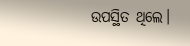ଉପସ୍ଥିତ ଥିଲେ।